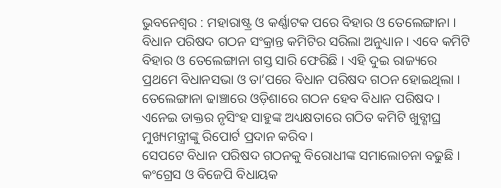ଭୁବନେଶ୍ବର : ମହାରାଷ୍ଟ୍ର ଓ କର୍ଣ୍ଣାଟକ ପରେ ବିହାର ଓ ତେଲେଙ୍ଗାନା । ବିଧାନ ପରିଷଦ ଗଠନ ସଂକ୍ରାନ୍ତ କମିଟିର ସରିଲା ଅନୁଧ୍ୟାନ । ଏବେ କମିଟି ବିହାର ଓ ତେଲେଙ୍ଗାନା ଗସ୍ତ ସାରି ଫେରିଛି । ଏହି ଦୁଇ ରାଜ୍ୟରେ ପ୍ରଥମେ ବିଧାନସଭା ଓ ତା’ପରେ ବିଧାନ ପରିଷଦ ଗଠନ ହୋଇଥିଲା । ତେଲେଙ୍ଗାନା ଢାଞ୍ଚାରେ ଓଡ଼ିଶାରେ ଗଠନ ହେବ ବିଧାନ ପରିଷଦ । ଏନେଇ ଡାକ୍ତର ନୃସିଂହ ସାହୁଙ୍କ ଅଧ୍ୟକ୍ଷତାରେ ଗଠିତ କମିଟି ଖୁବ୍ଶୀଘ୍ର ମୁଖ୍ୟମନ୍ତ୍ରୀଙ୍କୁ ରିପୋର୍ଟ ପ୍ରଦାନ କରିବ ।
ସେପଟେ ବିଧାନ ପରିଷଦ ଗଠନକୁ ବିରୋଧୀଙ୍କ ସମାଲୋଚନା ବଢୁଛି । କଂଗ୍ରେସ ଓ ବିଜେପି ବିଧାୟକ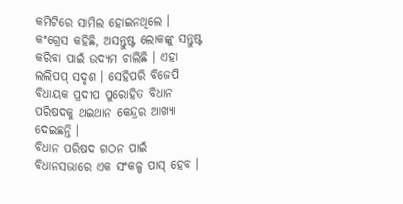କମିଟିରେ ସାମିଲ ହୋଇନଥିଲେ । କଂଗ୍ରେସ କହିଛି, ଅସନ୍ତୁଷ୍ଟ ଲୋକଙ୍କୁ ସନ୍ତୁଷ୍ଟ କରିବା ପାଇଁ ଉଦ୍ୟମ ଚାଲିଛି । ଏହା ଲଲିପପ୍ ସଦୃଶ । ସେହିପରି ବିଜେପି ବିଧାୟକ ପ୍ରଦୀପ ପୁରୋହିତ ବିଧାନ ପରିଷଦକୁ ଥଇଥାନ କେନ୍ଦ୍ରର ଆଖ୍ୟା ଦେଇଛନ୍ତି ।
ବିଧାନ ପରିଷଦ ଗଠନ ପାଇଁ ବିଧାନସଭାରେ ଏକ ସଂକଳ୍ପ ପାସ୍ ହେବ ।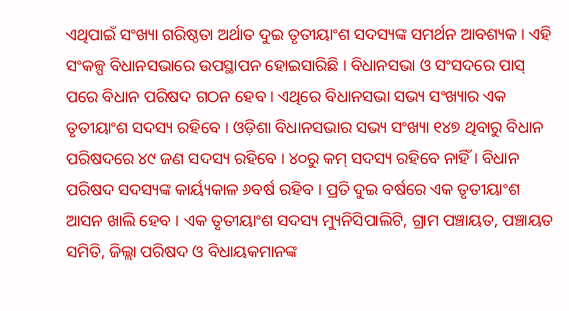ଏଥିପାଇଁ ସଂଖ୍ୟା ଗରିଷ୍ଠତା ଅର୍ଥାତ ଦୁଇ ତୃତୀୟାଂଶ ସଦସ୍ୟଙ୍କ ସମର୍ଥନ ଆବଶ୍ୟକ । ଏହି ସଂକଳ୍ପ ବିଧାନସଭାରେ ଉପସ୍ଥାପନ ହୋଇସାରିଛି । ବିଧାନସଭା ଓ ସଂସଦରେ ପାସ୍ ପରେ ବିଧାନ ପରିଷଦ ଗଠନ ହେବ । ଏଥିରେ ବିଧାନସଭା ସଭ୍ୟ ସଂଖ୍ୟାର ଏକ ତୃତୀୟାଂଶ ସଦସ୍ୟ ରହିବେ । ଓଡ଼ିଶା ବିଧାନସଭାର ସଭ୍ୟ ସଂଖ୍ୟା ୧୪୭ ଥିବାରୁ ବିଧାନ ପରିଷଦରେ ୪୯ ଜଣ ସଦସ୍ୟ ରହିବେ । ୪୦ରୁ କମ୍ ସଦସ୍ୟ ରହିବେ ନାହିଁ । ବିଧାନ ପରିଷଦ ସଦସ୍ୟଙ୍କ କାର୍ୟ୍ୟକାଳ ୬ବର୍ଷ ରହିବ । ପ୍ରତି ଦୁଇ ବର୍ଷରେ ଏକ ତୃତୀୟାଂଶ ଆସନ ଖାଲି ହେବ । ଏକ ତୃତୀୟାଂଶ ସଦସ୍ୟ ମ୍ୟୁନିସିପାଲିଟି, ଗ୍ରାମ ପଞ୍ଚାୟତ, ପଞ୍ଚାୟତ ସମିତି, ଜିଲ୍ଲା ପରିଷଦ ଓ ବିଧାୟକମାନଙ୍କ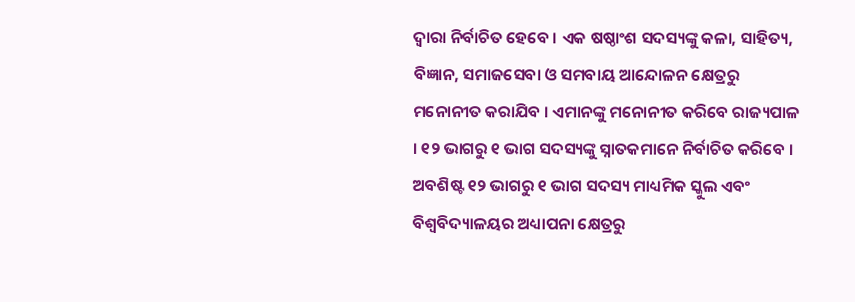ଦ୍ୱାରା ନିର୍ବାଚିତ ହେବେ । ଏକ ଷଷ୍ଠାଂଶ ସଦସ୍ୟଙ୍କୁ କଳା, ସାହିତ୍ୟ, ବିଜ୍ଞାନ, ସମାଜସେବା ଓ ସମବାୟ ଆନ୍ଦୋଳନ କ୍ଷେତ୍ରରୁ ମନୋନୀତ କରାଯିବ । ଏମାନଙ୍କୁ ମନୋନୀତ କରିବେ ରାଜ୍ୟପାଳ । ୧୨ ଭାଗରୁ ୧ ଭାଗ ସଦସ୍ୟଙ୍କୁ ସ୍ନାତକମାନେ ନିର୍ବାଚିତ କରିବେ । ଅବଶିଷ୍ଟ ୧୨ ଭାଗରୁ ୧ ଭାଗ ସଦସ୍ୟ ମାଧ୍ୟମିକ ସ୍କୁଲ ଏବଂ ବିଶ୍ୱବିଦ୍ୟାଳୟର ଅଧ୍ୟାପନା କ୍ଷେତ୍ରରୁ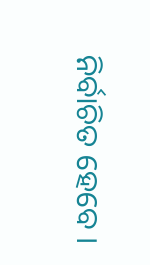ନିର୍ବାଚିତ ହେବେ ।